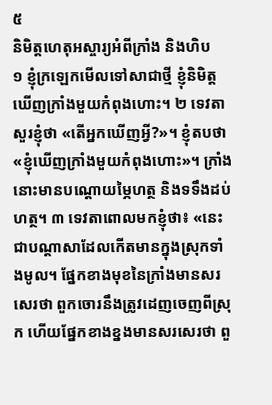៥
និមិត្តហេតុអស្ចារ្យអំពីក្រាំង និងហិប
១ ខ្ញុំក្រឡេកមើលទៅសាជាថ្មី ខ្ញុំនិមិត្តឃើញក្រាំងមួយកំពុងហោះ។ ២ ទេវតាសួរខ្ញុំថា «តើអ្នកឃើញអ្វី?»។ ខ្ញុំតបថា «ខ្ញុំឃើញក្រាំងមួយកំពុងហោះ»។ ក្រាំងនោះមានបណ្ដោយម្ភៃហត្ថ និងទទឹងដប់ហត្ថ។ ៣ ទេវតាពោលមកខ្ញុំថា៖ «នេះជាបណ្ដាសាដែលកើតមានក្នុងស្រុកទាំងមូល។ ផ្នែកខាងមុខនៃក្រាំងមានសរសេរថា ពួកចោរនឹងត្រូវដេញចេញពីស្រុក ហើយផ្នែកខាងខ្នងមានសរសេរថា ពួ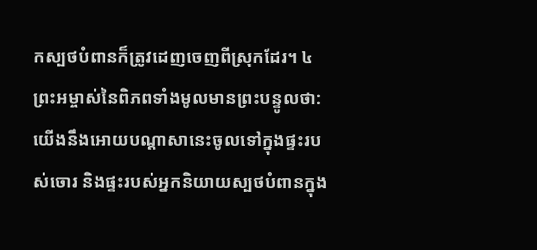កស្បថបំពានក៏ត្រូវដេញចេញពីស្រុកដែរ។ ៤ ព្រះអម្ចាស់នៃពិភពទាំងមូលមានព្រះបន្ទូលថា: យើងនឹងអោយបណ្ដាសានេះចូលទៅក្នុងផ្ទះរបស់ចោរ និងផ្ទះរបស់អ្នកនិយាយស្បថបំពានក្នុង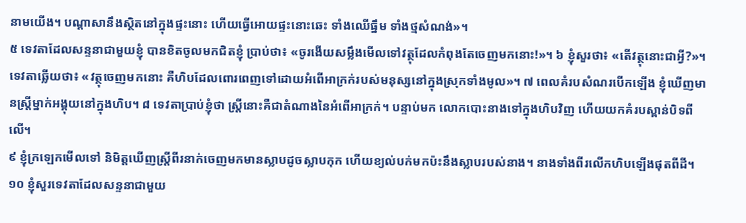នាមយើង។ បណ្ដាសានឹងស្ថិតនៅក្នុងផ្ទះនោះ ហើយធ្វើអោយផ្ទះនោះឆេះ ទាំងឈើធ្នឹម ទាំងថ្មសំណង់»។
៥ ទេវតាដែលសន្ទនាជាមួយខ្ញុំ បានខិតចូលមកជិតខ្ញុំ ប្រាប់ថា៖ «ចូរងើយសម្លឹងមើលទៅវត្ថុដែលកំពុងតែចេញមកនោះ!»។ ៦ ខ្ញុំសួរថា៖ «តើវត្ថុនោះជាអ្វី?»។ ទេវតាឆ្លើយថា៖ «វត្ថុចេញមកនោះ គឺហិបដែលពោរពេញទៅដោយអំពើអាក្រក់របស់មនុស្សនៅក្នុងស្រុកទាំងមូល»។ ៧ ពេលគំរបសំណរបើកឡើង ខ្ញុំឃើញមានស្ត្រីម្នាក់អង្គុយនៅក្នុងហិប។ ៨ ទេវតាប្រាប់ខ្ញុំថា ស្ត្រីនោះគឺជាតំណាងនៃអំពើអាក្រក់។ បន្ទាប់មក លោកបោះនាងទៅក្នុងហិបវិញ ហើយយកគំរបស្ពាន់បិទពីលើ។
៩ ខ្ញុំក្រឡេកមើលទៅ និមិត្តឃើញស្ត្រីពីរនាក់ចេញមកមានស្លាបដូចស្លាបកុក ហើយខ្យល់បក់មកប៉ះនឹងស្លាបរបស់នាង។ នាងទាំងពីរលើកហិបឡើងផុតពីដី។ ១០ ខ្ញុំសួរទេវតាដែលសន្ទនាជាមួយ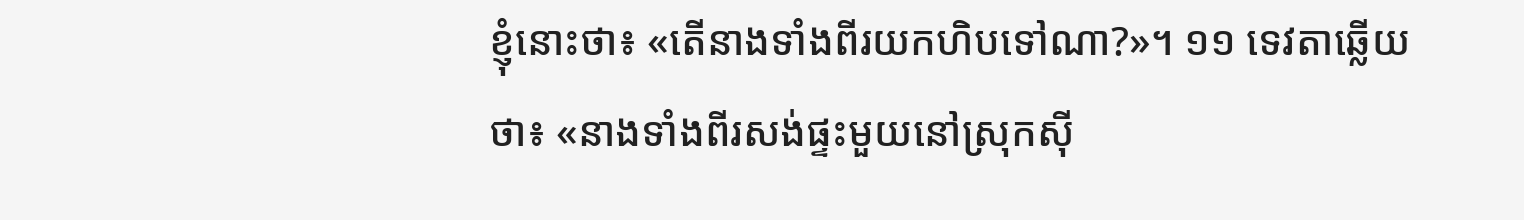ខ្ញុំនោះថា៖ «តើនាងទាំងពីរយកហិបទៅណា?»។ ១១ ទេវតាឆ្លើយថា៖ «នាងទាំងពីរសង់ផ្ទះមួយនៅស្រុកស៊ី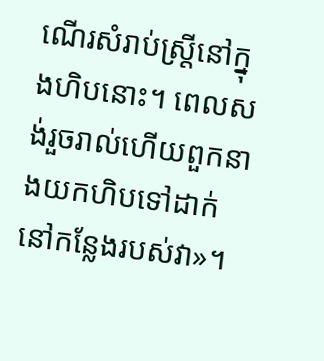ណើរសំរាប់ស្ត្រីនៅក្នុងហិបនោះ។ ពេលសង់រួចរាល់ហើយពួកនាងយកហិបទៅដាក់នៅកន្លែងរបស់វា»។